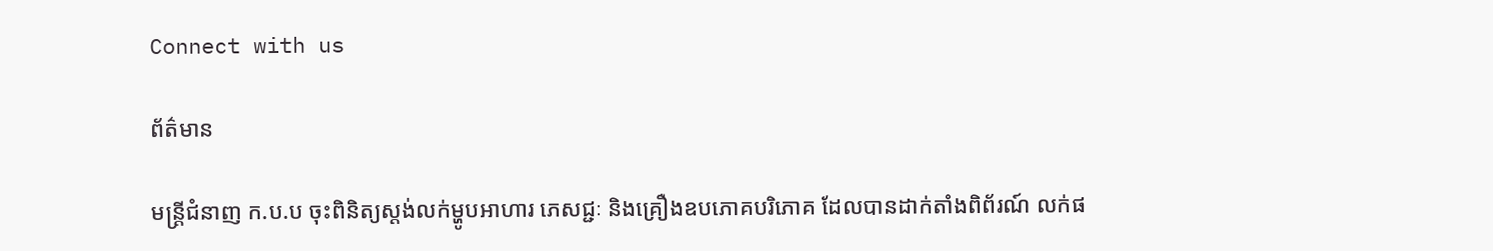Connect with us

ព័ត៌មាន

មន្រ្តីជំនាញ ក.ប.ប ចុះពិនិត្យស្តង់លក់ម្ហូបអាហារ ភេសជ្ជៈ និងគ្រឿងឧបភោគបរិភោគ ដែលបានដាក់តាំងពិព័រណ៍ លក់ផ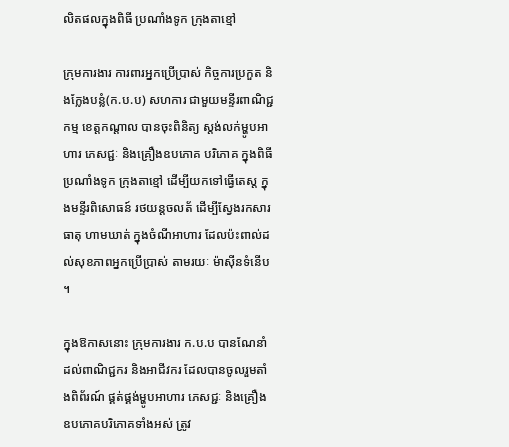លិតផលក្នុងពិធី ប្រណាំងទូក ក្រុងតាខ្មៅ

ក្រុមការងារ ការពារអ្នកប្រើប្រាស់ កិច្ចការប្រកួត និងក្លែងបន្លំ(ក.ប.ប) សហការ ជាមួយមន្ទីរពាណិជ្ជកម្ម ខេត្តកណ្តាល បានចុះពិនិត្យ ស្តង់លក់ម្ហូបអាហារ ភេសជ្ជៈ និងគ្រឿងឧបភោគ បរិភោគ ក្នុងពិធីប្រណាំងទូក ក្រុងតាខ្មៅ ដើម្បីយកទៅធ្វើតេស្ត ក្នុងមន្ទីរពិសោធន៍ រថយន្តចលត័ ដើម្បីស្វែងរកសារធាតុ ហាមឃាត់ ក្នុងចំណីអាហារ ដែលប៉ះពាល់ដល់សុខភាពអ្នកប្រើប្រាស់ តាមរយៈ ម៉ាស៊ីនទំនើប ។

ក្នុងឱកាសនោះ ក្រុមការងារ ក.ប.ប បានណែនាំ ដល់ពាណិជ្ជករ និងអាជីវករ ដែលបានចូលរួមតាំងពិព័រណ៍ ផ្គត់ផ្គង់ម្ហូបអាហារ ភេសជ្ជៈ និងគ្រឿងឧបភោគបរិភោគទាំងអស់ ត្រូវ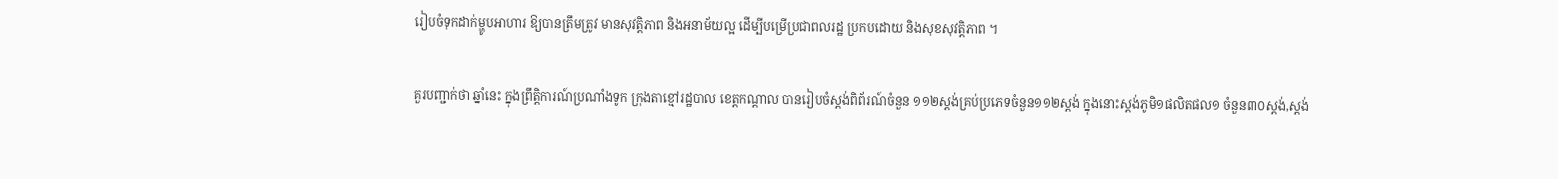រៀបចំទុកដាក់ម្ហូបអាហារ ឱ្យបានត្រឹមត្រូវ មានសុវត្តិភាព និងអនាម័យល្អ ដើម្បីបម្រើប្រជាពលរដ្ឋ ប្រកបដោយ និងសុខសុវត្តិភាព ។

គួរបញ្ជាក់ថា ឆ្នាំនេះ ក្នុងព្រឹត្តិការណ៍ប្រណាំងទូក ក្រុងតាខ្មៅរដ្ឋបាល ខេត្តកណ្តាល បានរៀបចំស្តង់ពិព័រណ៍ចំនួន ១១២ស្តង់គ្រប់ប្រភេទចំនួន១១២ស្តង់ ក្នុងនោះស្តង់ភូមិ១ផលិតផល១ ចំនួន៣០ស្តង់,ស្តង់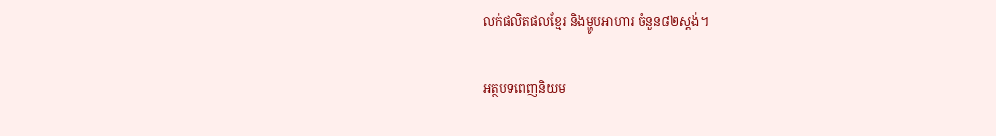លក់ផលិតផលខ្មែរ និងម្ហូបអាហារ ចំនួន៨២ស្តង់។

អត្ថបទពេញនិយម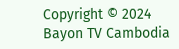Copyright © 2024 Bayon TV Cambodia